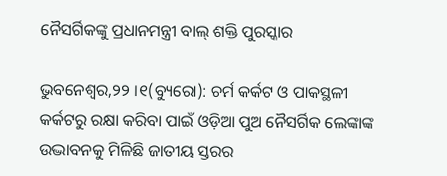ନୈସର୍ଗିକଙ୍କୁ ପ୍ରଧାନମନ୍ତ୍ରୀ ବାଲ୍ ଶକ୍ତି ପୁରସ୍କାର

ଭୁବନେଶ୍ୱର,୨୨ ।୧(ବ୍ୟୁରୋ): ଚର୍ମ କର୍କଟ ଓ ପାକସ୍ଥଳୀ କର୍କଟରୁ ରକ୍ଷା କରିବା ପାଇଁ ଓଡ଼ିଆ ପୁଅ ନୈସର୍ଗିକ ଲେଙ୍କାଙ୍କ ଉଦ୍ଭାବନକୁ ମିଳିଛି ଜାତୀୟ ସ୍ତରର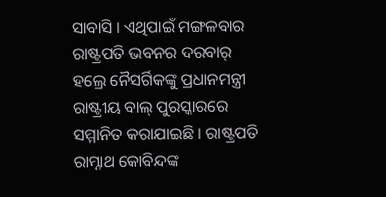ସାବାସି । ଏଥିପାଇଁ ମଙ୍ଗଳବାର ରାଷ୍ଟ୍ରପତି ଭବନର ଦରବାର୍ ହଲ୍ରେ ନୈସର୍ଗିକଙ୍କୁ ପ୍ରଧାନମନ୍ତ୍ରୀ ରାଷ୍ଟ୍ରୀୟ ବାଲ୍ ପୁରସ୍କାରରେ ସମ୍ମାନିତ କରାଯାଇଛି । ରାଷ୍ଟ୍ରପତି ରାମ୍ନାଥ କୋବିନ୍ଦଙ୍କ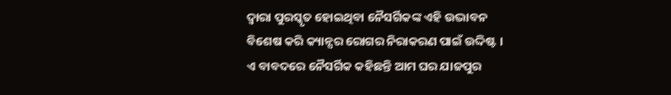ଦ୍ୱାରା ପୁରସ୍କୃତ ହୋଇଥିବା ନୈସର୍ଗିକଙ୍କ ଏହି ଉଦ୍ଭାବନ ବିଶେଷ କରି କ୍ୟାନ୍ସର ରୋଗର ନିରାକରଣ ପାଇଁ ଉଦ୍ଦିଷ୍ଟ ।
ଏ ବାବଦରେ ନୈସର୍ଗିକ କହିଛନ୍ତି ଆମ ଘର ଯାଜପୁର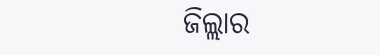ଜିଲ୍ଲାର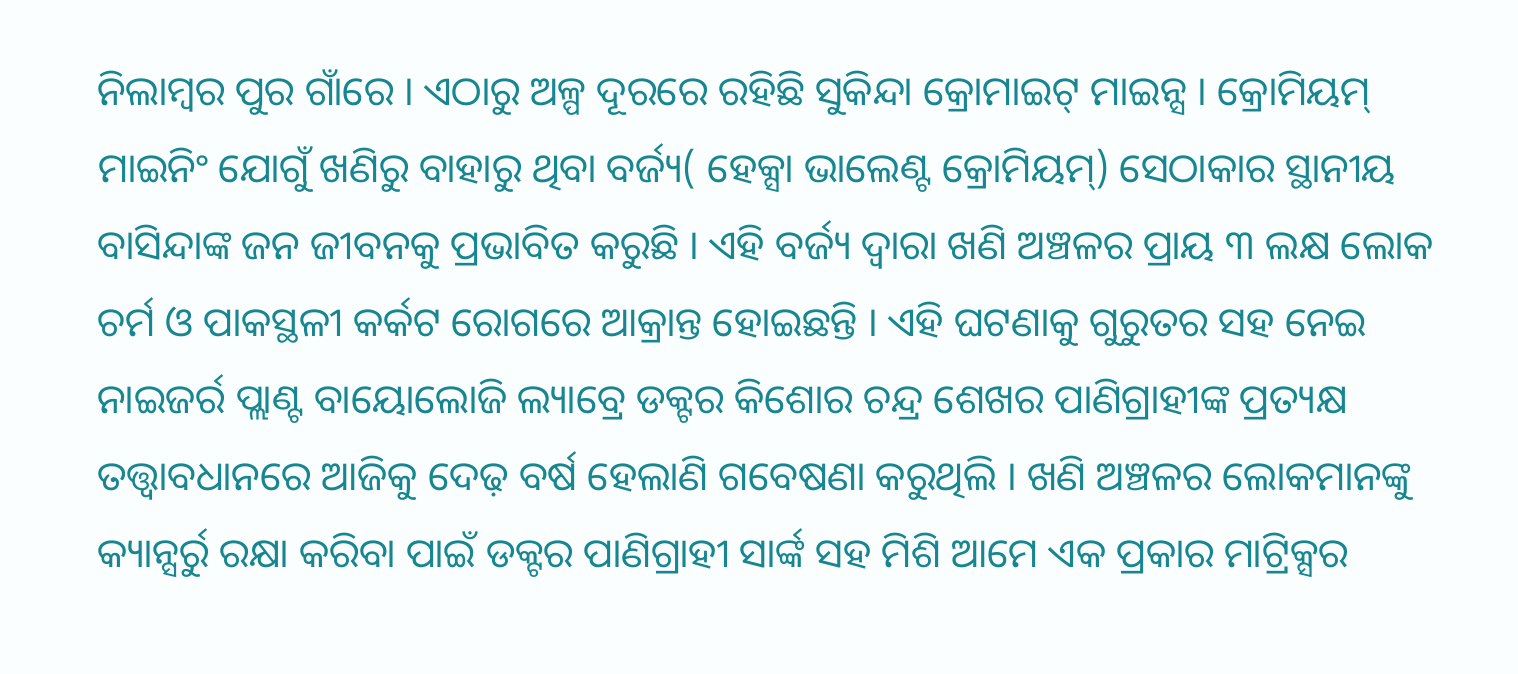ନିଲାମ୍ବର ପୁର ଗାଁରେ । ଏଠାରୁ ଅଳ୍ପ ଦୂରରେ ରହିଛି ସୁକିନ୍ଦା କ୍ରୋମାଇଟ୍ ମାଇନ୍ସ । କ୍ରୋମିୟମ୍ ମାଇନିଂ ଯୋଗୁଁ ଖଣିରୁ ବାହାରୁ ଥିବା ବର୍ଜ୍ୟ( ହେକ୍ସା ଭାଲେଣ୍ଟ କ୍ରୋମିୟମ୍) ସେଠାକାର ସ୍ଥାନୀୟ ବାସିନ୍ଦାଙ୍କ ଜନ ଜୀବନକୁ ପ୍ରଭାବିତ କରୁଛି । ଏହି ବର୍ଜ୍ୟ ଦ୍ୱାରା ଖଣି ଅଞ୍ଚଳର ପ୍ରାୟ ୩ ଲକ୍ଷ ଲୋକ ଚର୍ମ ଓ ପାକସ୍ଥଳୀ କର୍କଟ ରୋଗରେ ଆକ୍ରାନ୍ତ ହୋଇଛନ୍ତି । ଏହି ଘଟଣାକୁ ଗୁରୁତର ସହ ନେଇ ନାଇଜର୍ର ପ୍ଲାଣ୍ଟ ବାୟୋଲୋଜି ଲ୍ୟାବ୍ରେ ଡକ୍ଟର କିଶୋର ଚନ୍ଦ୍ର ଶେଖର ପାଣିଗ୍ରାହୀଙ୍କ ପ୍ରତ୍ୟକ୍ଷ ତତ୍ତ୍ୱାବଧାନରେ ଆଜିକୁ ଦେଢ଼ ବର୍ଷ ହେଲାଣି ଗବେଷଣା କରୁଥିଲି । ଖଣି ଅଞ୍ଚଳର ଲୋକମାନଙ୍କୁ କ୍ୟାନ୍ସର୍ରୁ ରକ୍ଷା କରିବା ପାଇଁ ଡକ୍ଟର ପାଣିଗ୍ରାହୀ ସାର୍ଙ୍କ ସହ ମିଶି ଆମେ ଏକ ପ୍ରକାର ମାଟ୍ରିକ୍ସର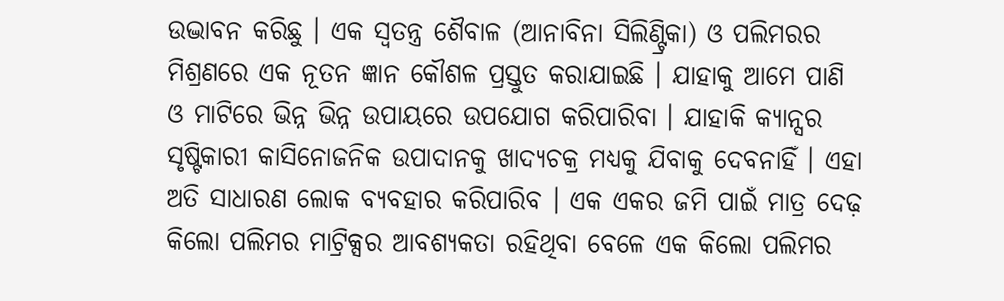ଉଦ୍ଭାବନ କରିଛୁ । ଏକ ସ୍ୱତନ୍ତ୍ର ଶୈବାଳ (ଆନାବିନା ସିଲିଣ୍ଟ୍ରିକା) ଓ ପଲିମରର ମିଶ୍ରଣରେ ଏକ ନୂତନ ଜ୍ଞାନ କୌଶଳ ପ୍ରସ୍ତୁତ କରାଯାଇଛି । ଯାହାକୁ ଆମେ ପାଣି ଓ ମାଟିରେ ଭିନ୍ନ ଭିନ୍ନ ଉପାୟରେ ଉପଯୋଗ କରିପାରିବା । ଯାହାକି କ୍ୟାନ୍ସର ସୃଷ୍ଟିକାରୀ କାସିନୋଜନିକ ଉପାଦାନକୁ ଖାଦ୍ୟଚକ୍ର ମଧ୍ୟକୁ ଯିବାକୁ ଦେବନାହିଁ । ଏହା ଅତି ସାଧାରଣ ଲୋକ ବ୍ୟବହାର କରିପାରିବ । ଏକ ଏକର ଜମି ପାଇଁ ମାତ୍ର ଦେଢ଼ କିଲୋ ପଲିମର ମାଟ୍ରିକ୍ସର ଆବଶ୍ୟକତା ରହିଥିବା ବେଳେ ଏକ କିଲୋ ପଲିମର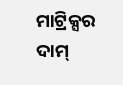ମାଟ୍ରିକ୍ସର ଦାମ୍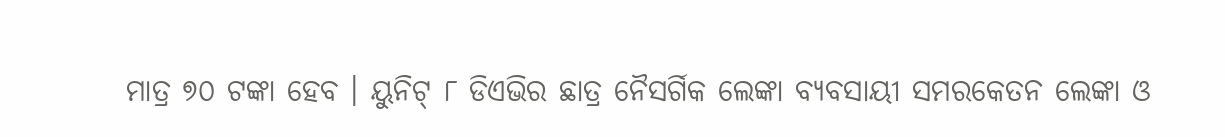ମାତ୍ର ୭୦ ଟଙ୍କା ହେବ । ୟୁନିଟ୍ ୮ ଡିଏଭିର ଛାତ୍ର ନୈସର୍ଗିକ ଲେଙ୍କା ବ୍ୟବସାୟୀ ସମରକେତନ ଲେଙ୍କା ଓ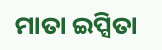ମାତା ଇପ୍ସିତା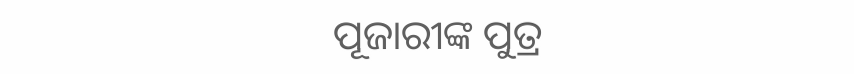ପୂଜାରୀଙ୍କ ପୁତ୍ର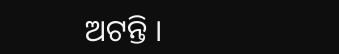ଅଟନ୍ତି ।